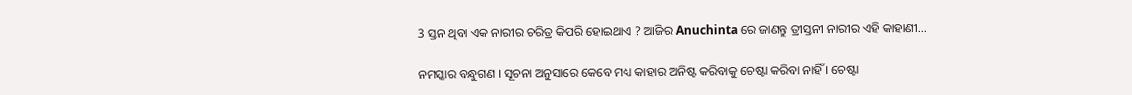3 ସ୍ତନ ଥିବା ଏକ ନାରୀର ଚରିତ୍ର କିପରି ହୋଇଥାଏ ? ଆଜିର Anuchinta ରେ ଜାଣନ୍ତୁ ତ୍ରୀସ୍ତନୀ ନାରୀର ଏହି କାହାଣୀ…

ନମସ୍କାର ବନ୍ଧୁଗଣ । ସୂଚନା ଅନୁସାରେ କେବେ ମଧ୍ୟ କାହାର ଅନିଷ୍ଟ କରିବାକୁ ଚେଷ୍ଟା କରିବା ନାହିଁ । ଚେଷ୍ଟା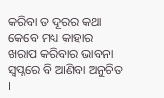କରିବା ତ ଦୂରର କଥା କେବେ ମଧ୍ୟ କାହାର ଖରାପ କରିବାର ଭାବନା ସ୍ଵପ୍ନରେ ବି ଆଣିବା ଅନୁଚିତ ।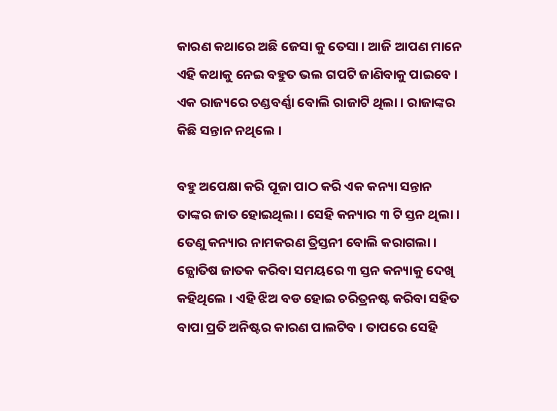କାରଣ କଥାରେ ଅଛି ଜେସା କୁ ତେସା । ଆଜି ଆପଣ ମାନେ ଏହି କଥାକୁ ନେଇ ବହୁତ ଭଲ ଗପଟି ଜାଣିବାକୁ ପାଇବେ । ଏକ ରାଜ୍ୟରେ ଚଣ୍ଡବର୍ଣ୍ଣା ବୋଲି ରାଜାଟି ଥିଲା । ରାଜାଙ୍କର କିଛି ସନ୍ତାନ ନଥିଲେ ।

ବହୁ ଅପେକ୍ଷା କରି ପୂଜା ପାଠ କରି ଏକ କନ୍ୟା ସନ୍ତାନ ତାଙ୍କର ଜାତ ହୋଇଥିଲା । ସେହି କନ୍ୟାର ୩ ଟି ସ୍ତନ ଥିଲା । ତେଣୁ କନ୍ୟାର ନାମକରଣ ତ୍ରିସ୍ତନୀ ବୋଲି କରାଗଲା । ଜ୍ଯୋତିଷ ଜାତକ କରିବା ସମୟରେ ୩ ସ୍ତନ କନ୍ୟାକୁ ଦେଖି କହିଥିଲେ । ଏହି ଝିଅ ବଡ ହୋଇ ଚରିତ୍ରନଷ୍ଟ କରିବା ସହିତ ବାପା ପ୍ରତି ଅନିଷ୍ଟର କାରଣ ପାଲଟିବ । ତାପରେ ସେହି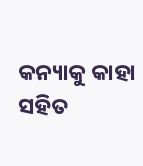କନ୍ୟାକୁ କାହା ସହିତ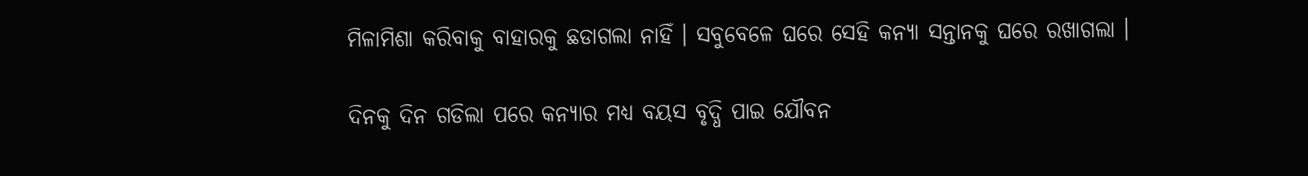ମିଳାମିଶା କରିବାକୁ ବାହାରକୁ ଛଡାଗଲା ନାହିଁ । ସବୁବେଳେ ଘରେ ସେହି କନ୍ୟା ସନ୍ତାନକୁ ଘରେ ରଖାଗଲା ।

ଦିନକୁ ଦିନ ଗଡିଲା ପରେ କନ୍ୟାର ମଧ୍ୟ ବୟସ ବୃଦ୍ଧି ପାଇ ଯୌବନ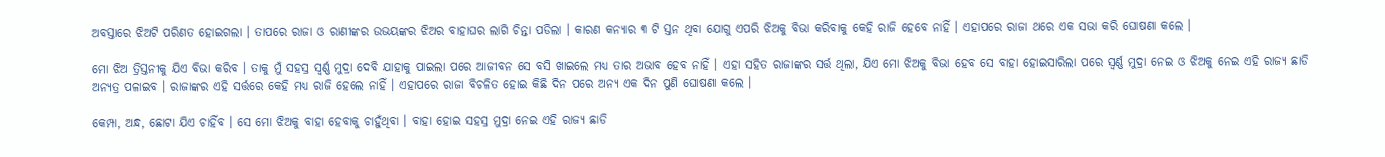ଅବସ୍ତାରେ ଝିଅଟି ପରିଣତ ହୋଇଗଲା । ତାପରେ ରାଜା ଓ ରାଣୀଙ୍କର ଉଭୟଙ୍କର ଝିଅର ବାହାଘର ଲାଗି ଚିନ୍ତା ପଡିଲା । କାରଣ କନ୍ୟାର ୩ ଟି ସ୍ତନ ଥିବା ଯୋଗୁ ଏପରି ଝିଅକୁ ବିଭା କରିବାକୁ କେହି ରାଜି ହେବେ ନାହିଁ । ଏହାପରେ ରାଜା ଥରେ ଏକ ସଭା କରି ଘୋଷଣା କଲେ ।

ମୋ ଝିଅ ତ୍ରିସ୍ତନୀକୁ ଯିଏ ବିଭା କରିବ । ତାକୁ ମୁଁ ସହସ୍ର ସ୍ଵର୍ଣ୍ଣ ମୁଦ୍ରା ଦେବି ଯାହାକୁ ପାଇଲା ପରେ ଆଜୀବନ ସେ ବସି ଖାଇଲେ ମଧ୍ୟ ତାର ଅଭାବ ହେବ ନାହିଁ । ଏହା ସହିତ ରାଜାଙ୍କର ସର୍ତ୍ତ ଥିଲା, ଯିଏ ମୋ ଝିଅକୁ ବିଭା ହେବ ସେ ବାହା ହୋଇସାରିଲା ପରେ ସ୍ଵର୍ଣ୍ଣ ମୁଦ୍ରା ନେଇ ଓ ଝିଅକୁ ନେଇ ଏହି ରାଜ୍ୟ ଛାଡି ଅନ୍ୟତ୍ର ପଳାଇବ । ରାଜାଙ୍କର ଏହି ସର୍ତ୍ତରେ କେହି ମଧ୍ୟ ରାଜି ହେଲେ ନାହିଁ । ଏହାପରେ ରାଜା ବିଚଳିତ ହୋଇ କିଛି ଦିନ ପରେ ଅନ୍ୟ ଏକ ଦିନ ପୁଣି ଘୋଷଣା କଲେ ।

କେମ୍ପା, ଅନ୍ଧ, ଛୋଟା ଯିଏ ଚାହିଁବ । ସେ ମୋ ଝିଅକୁ ବାହା ହେବାକୁ ଚାହୁଁଥିବା । ବାହା ହୋଇ ସହସ୍ର ମୁଦ୍ରା ନେଇ ଏହି ରାଜ୍ୟ ଛାଡି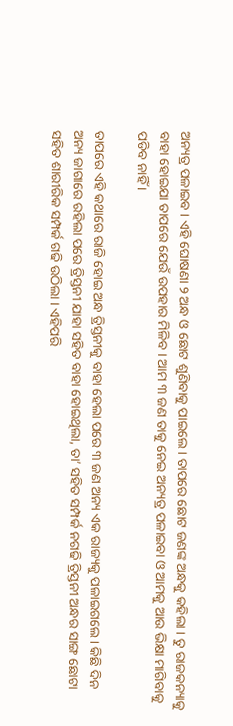ଅନ୍ୟତ୍ର ପଳାଇବ । ଏହି ଘୋଷଣା ୨ ଅନ୍ଧ ଓ ଛୋଟ ଶୁଣିବାକୁ ପାଇଲେ । ତାପରେ ଛୋଟ ଜଣଙ୍କ ଅନ୍ଧକୁ କହିଲା । ତୁ ରାଜକନ୍ୟାକୁ ବାହା ହୋଇଯା ତାପରେ ଯେଉଁ ଉପହାର ମିଳିବ । ଆମ ୩ ଜଣ ତାକୁ ନେଇ ଅନ୍ୟତ୍ର ପଳାଇବା ଓ ଆମକୁ ଆଉ ଭିକ୍ଷା ମାଗିବାକୁ ପଡିବ ନାହିଁ ।

ତାପରେ ଏହି କଥାରେ ରାଜି ହୋଇ ଅନ୍ଧ ତ୍ରିସ୍ତନୀକୁ ବାହା ହେଲା ପରେ ୩ ଜଣ ଅନ୍ୟ ଏକ ରାଜ୍ୟକୁ ପଳାଇଗଲେ । କିଛି ଦିନ ଅନ୍ୟ ଜାଗାରେ ରହିଲା ପରେ ତ୍ରିସ୍ତନୀ ଯାହା ସହିତ ବାହା ହୋଇଥିଲା, ତା’ ସହିତ ସମ୍ପର୍କ ନଗଢି ତ୍ରିସ୍ତନୀ ଅନ୍ଧର ସାଙ୍ଗ ଛୋଟା ସହିତ ଶାରୀରିକ ସମ୍ପର୍କ ଗଢି ଉଠିଲା । ଏହିପରି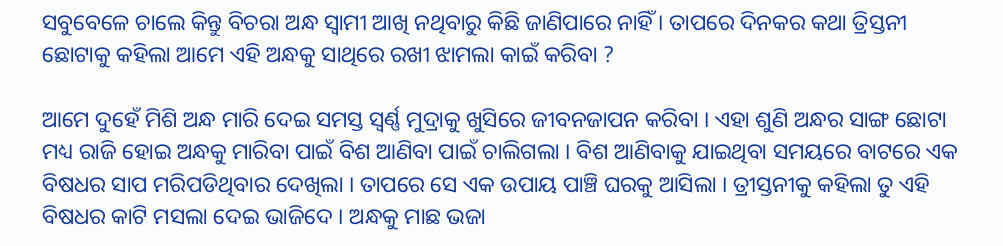ସବୁବେଳେ ଚାଲେ କିନ୍ତୁ ବିଚରା ଅନ୍ଧ ସ୍ଵାମୀ ଆଖି ନଥିବାରୁ କିଛି ଜାଣିପାରେ ନାହିଁ । ତାପରେ ଦିନକର କଥା ତ୍ରିସ୍ତନୀ ଛୋଟାକୁ କହିଲା ଆମେ ଏହି ଅନ୍ଧକୁ ସାଥିରେ ରଖୀ ଝାମଲା କାଇଁ କରିବା ?

ଆମେ ଦୁହେଁ ମିଶି ଅନ୍ଧ ମାରି ଦେଇ ସମସ୍ତ ସ୍ଵର୍ଣ୍ଣ ମୁଦ୍ରାକୁ ଖୁସିରେ ଜୀବନଜାପନ କରିବା । ଏହା ଶୁଣି ଅନ୍ଧର ସାଙ୍ଗ ଛୋଟା ମଧ୍ୟ ରାଜି ହୋଇ ଅନ୍ଧକୁ ମାରିବା ପାଇଁ ବିଶ ଆଣିବା ପାଇଁ ଚାଲିଗଲା । ବିଶ ଆଣିବାକୁ ଯାଇଥିବା ସମୟରେ ବାଟରେ ଏକ ବିଷଧର ସାପ ମରିପଡିଥିବାର ଦେଖିଲା । ତାପରେ ସେ ଏକ ଉପାୟ ପାଞ୍ଚି ଘରକୁ ଆସିଲା । ତ୍ରୀସ୍ତନୀକୁ କହିଲା ତୁ ଏହି ବିଷଧର କାଟି ମସଲା ଦେଇ ଭାଜିଦେ । ଅନ୍ଧକୁ ମାଛ ଭଜା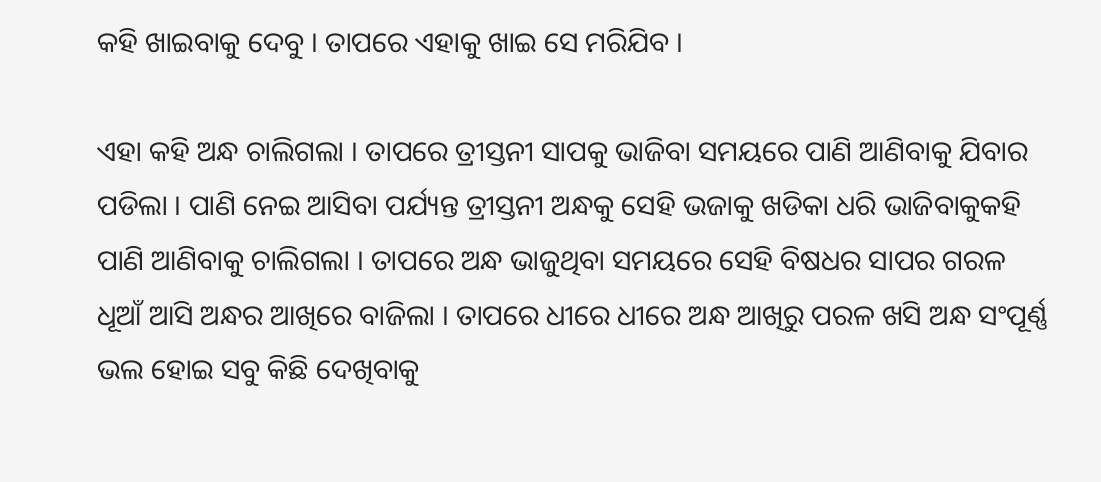କହି ଖାଇବାକୁ ଦେବୁ । ତାପରେ ଏହାକୁ ଖାଇ ସେ ମରିଯିବ ।

ଏହା କହି ଅନ୍ଧ ଚାଲିଗଲା । ତାପରେ ତ୍ରୀସ୍ତନୀ ସାପକୁ ଭାଜିବା ସମୟରେ ପାଣି ଆଣିବାକୁ ଯିବାର ପଡିଲା । ପାଣି ନେଇ ଆସିବା ପର୍ଯ୍ୟନ୍ତ ତ୍ରୀସ୍ତନୀ ଅନ୍ଧକୁ ସେହି ଭଜାକୁ ଖଡିକା ଧରି ଭାଜିବାକୁକହି ପାଣି ଆଣିବାକୁ ଚାଲିଗଲା । ତାପରେ ଅନ୍ଧ ଭାଜୁଥିବା ସମୟରେ ସେହି ବିଷଧର ସାପର ଗରଳ ଧୂଆଁ ଆସି ଅନ୍ଧର ଆଖିରେ ବାଜିଲା । ତାପରେ ଧୀରେ ଧୀରେ ଅନ୍ଧ ଆଖିରୁ ପରଳ ଖସି ଅନ୍ଧ ସଂପୂର୍ଣ୍ଣ ଭଲ ହୋଇ ସବୁ କିଛି ଦେଖିବାକୁ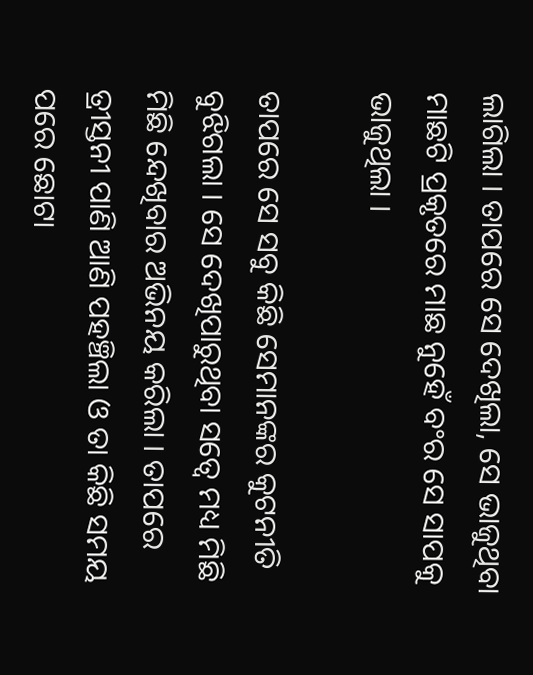ଲାଗିଲା । ତାପରେ ସେ ଦେଖିଲା, ସେ ଭାଜୁଥିବା ମାଛଟି ପ୍ରକୃତରେ ମାଛ ନୁହେଁ ବଂର ସେ ସାପକୁ ଭାଜୁଥିଲା ।

ତାପରେ ସେ ସବୁ କିଛି ସେମାନଙ୍କର କୁଟନୀତି ବୁଝିଗଲା । ସେ ଦେଖିପାରୁଥିବା ସତ୍ବେ ମଧ୍ୟ ମିଛି ମିଛି ନ୍ଦେଖିବାର ଅଭିନୟ କରିଲା । ତାପରେ ତ୍ରୀସ୍ତନୀ ପାଣି ଆଣି ପହଞ୍ଚିଲା ଓ ତା କିଛି ସମୟ ପରେ ଛୋଟା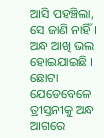ଆସି ପହଞ୍ଚିଲା, ସେ ଜାଣି ନାହିଁ । ଅନ୍ଧ ଆଖି ଭଲ ହୋଇଯାଇଛି । ଛୋଟା ଯେତେବେଳେ ତ୍ରୀସ୍ତନୀକୁ ଅନ୍ଧ ଆଗରେ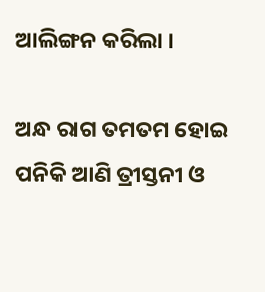ଆଲିଙ୍ଗନ କରିଲା ।

ଅନ୍ଧ ରାଗ ତମତମ ହୋଇ ପନିକି ଆଣି ତ୍ରୀସ୍ତନୀ ଓ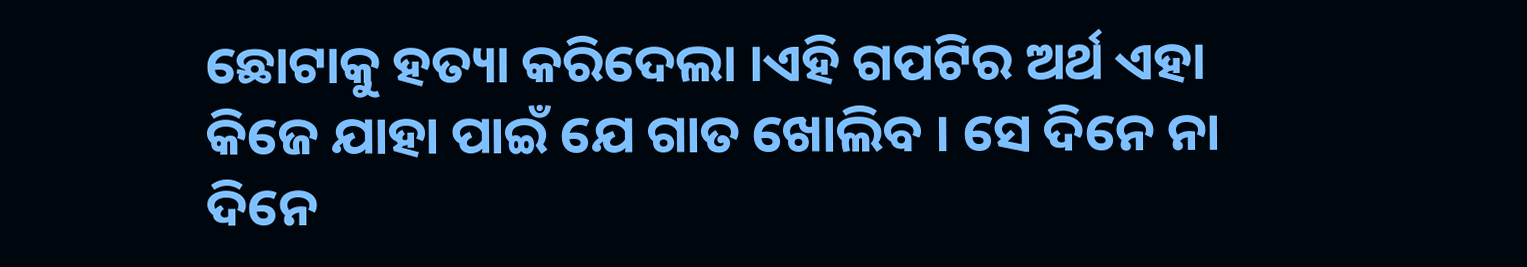ଛୋଟାକୁ ହତ୍ୟା କରିଦେଲା ।ଏହି ଗପଟିର ଅର୍ଥ ଏହା କିଜେ ଯାହା ପାଇଁ ଯେ ଗାତ ଖୋଲିବ । ସେ ଦିନେ ନା ଦିନେ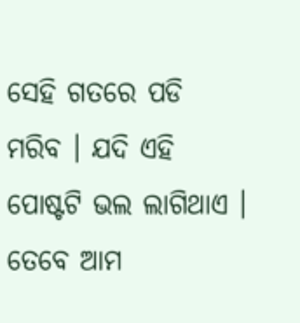ସେହି ଗତରେ ପଡି ମରିବ । ଯଦି ଏହି ପୋଷ୍ଟଟି ଭଲ ଲାଗିଥାଏ । ତେବେ ଆମ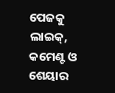ପେଜକୁ ଲାଇକ୍, କମେଣ୍ଟ ଓ ଶେୟାର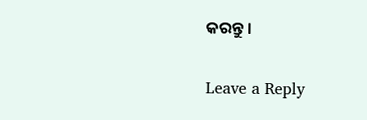କରନ୍ତୁ ।

Leave a Reply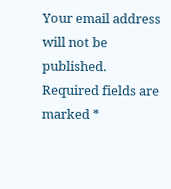Your email address will not be published. Required fields are marked *